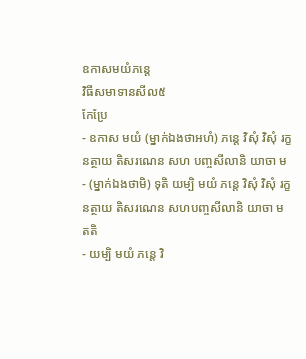ឧកាសមយំភន្តេ
វិធីសមាទានសីល៥
កែប្រែ
- ឧកាស មយំ (ម្នាក់ឯងថាអហំ) ភន្តេ វិសុំ វិសុំ រក្ខនត្ថាយ តិសរណេន សហ បញ្ចសីលានិ យាចា ម
- (ម្នាក់ឯងថាមិ) ទុតិ យម្បិ មយំ ភន្តេ វិសុំ វិសុំ រក្ខនត្ថាយ តិសរណេន សហបញ្ចសីលានិ យាចា ម តតិ
- យម្បិ មយំ ភន្តេ វិ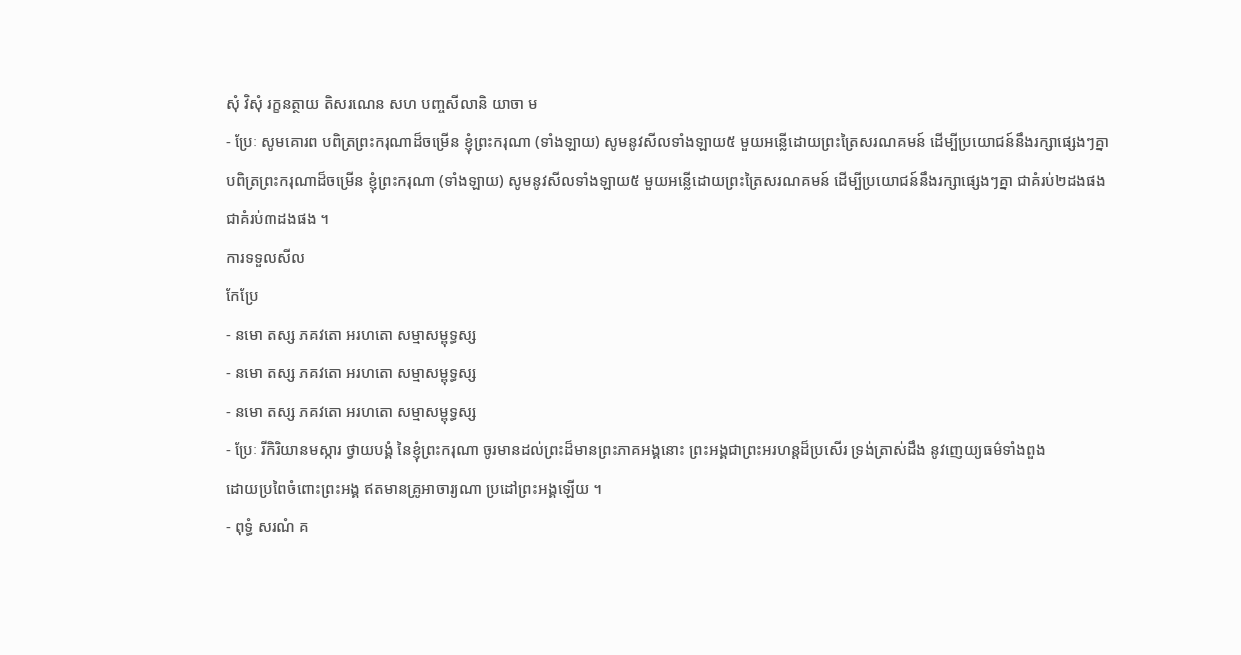សុំ វិសុំ រក្ខនត្ថាយ តិសរណេន សហ បញ្ចសីលានិ យាចា ម
- ប្រែៈ សូមគោរព បពិត្រព្រះករុណាដ៏ចម្រើន ខ្ញុំព្រះករុណា (ទាំងឡាយ) សូមនូវសីលទាំងឡាយ៥ មួយអន្លើដោយព្រះត្រៃសរណគមន៍ ដើម្បីប្រយោជន៍នឹងរក្សាផ្សេងៗគ្នា
បពិត្រព្រះករុណាដ៏ចម្រើន ខ្ញុំព្រះករុណា (ទាំងឡាយ) សូមនូវសីលទាំងឡាយ៥ មួយអន្លើដោយព្រះត្រៃសរណគមន៍ ដើម្បីប្រយោជន៍នឹងរក្សាផ្សេងៗគ្នា ជាគំរប់២ដងផង
ជាគំរប់៣ដងផង ។
ការទទួលសីល
កែប្រែ
- នមោ តស្ស ភគវតោ អរហតោ សម្មាសម្ពុទ្ធស្ស
- នមោ តស្ស ភគវតោ អរហតោ សម្មាសម្ពុទ្ធស្ស
- នមោ តស្ស ភគវតោ អរហតោ សម្មាសម្ពុទ្ធស្ស
- ប្រែៈ រីកិរិយានមស្ការ ថ្វាយបង្គំ នៃខ្ញុំព្រះករុណា ចូរមានដល់ព្រះដ៏មានព្រះភាគអង្គនោះ ព្រះអង្គជាព្រះអរហន្តដ៏ប្រសើរ ទ្រង់ត្រាស់ដឹង នូវញេយ្យធម៌ទាំងពួង
ដោយប្រពៃចំពោះព្រះអង្គ ឥតមានគ្រូអាចារ្យណា ប្រដៅព្រះអង្គឡើយ ។
- ពុទ្ធំ សរណំ គ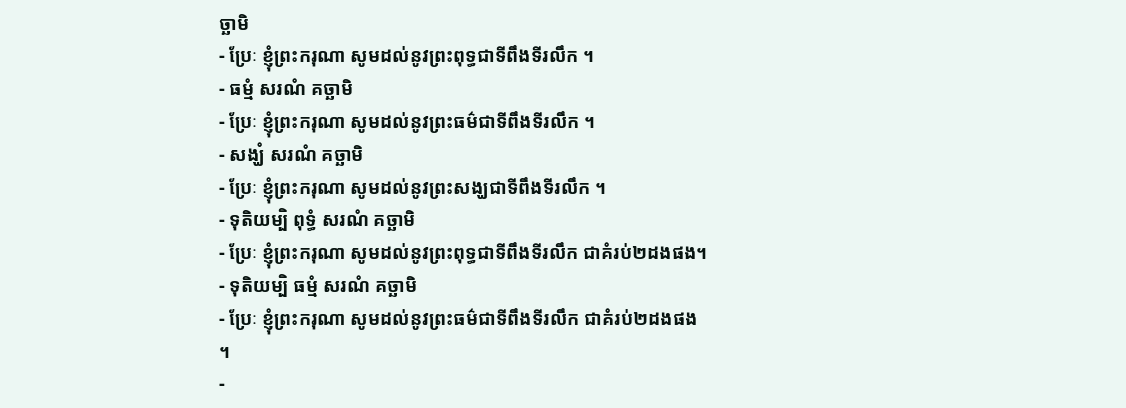ច្ឆាមិ
- ប្រែៈ ខ្ញុំព្រះករុណា សូមដល់នូវព្រះពុទ្ធជាទីពឹងទីរលឹក ។
- ធម្មំ សរណំ គច្ឆាមិ
- ប្រែៈ ខ្ញុំព្រះករុណា សូមដល់នូវព្រះធម៌ជាទីពឹងទីរលឹក ។
- សង្ឃំ សរណំ គច្ឆាមិ
- ប្រែៈ ខ្ញុំព្រះករុណា សូមដល់នូវព្រះសង្ឃជាទីពឹងទីរលឹក ។
- ទុតិយម្បិ ពុទ្ធំ សរណំ គច្ឆាមិ
- ប្រែៈ ខ្ញុំព្រះករុណា សូមដល់នូវព្រះពុទ្ធជាទីពឹងទីរលឹក ជាគំរប់២ដងផង។
- ទុតិយម្បិ ធម្មំ សរណំ គច្ឆាមិ
- ប្រែៈ ខ្ញុំព្រះករុណា សូមដល់នូវព្រះធម៌ជាទីពឹងទីរលឹក ជាគំរប់២ដងផង ។
-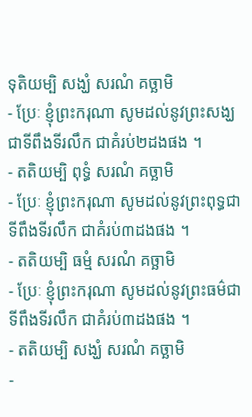ទុតិយម្បិ សង្ឃំ សរណំ គច្ឆាមិ
- ប្រែៈ ខ្ញុំព្រះករុណា សូមដល់នូវព្រះសង្ឃជាទីពឹងទីរលឹក ជាគំរប់២ដងផង ។
- តតិយម្បិ ពុទ្ធំ សរណំ គច្ឆាមិ
- ប្រែៈ ខ្ញុំព្រះករុណា សូមដល់នូវព្រះពុទ្ធជាទីពឹងទីរលឹក ជាគំរប់៣ដងផង ។
- តតិយម្បិ ធម្មំ សរណំ គច្ឆាមិ
- ប្រែៈ ខ្ញុំព្រះករុណា សូមដល់នូវព្រះធម៌ជាទីពឹងទីរលឹក ជាគំរប់៣ដងផង ។
- តតិយម្បិ សង្ឃំ សរណំ គច្ឆាមិ
-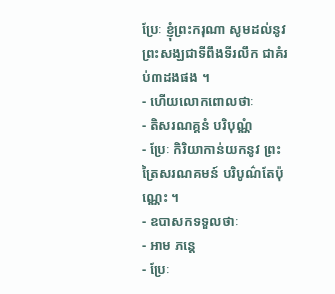ប្រែៈ ខ្ញុំព្រះករុណា សូមដល់នូវព្រះសង្ឃជាទីពឹងទីរលឹក ជាគំរប់៣ដងផង ។
- ហើយលោកពោលថាៈ
- តិសរណគ្គនំ បរិបុណ្ណំ
- ប្រែៈ កិរិយាកាន់យកនូវ ព្រះត្រៃសរណគមន៍ បរិបូណ៌តែប៉ុណ្ណេះ ។
- ឧបាសកទទួលថាៈ
- អាម ភន្តេ
- ប្រែៈ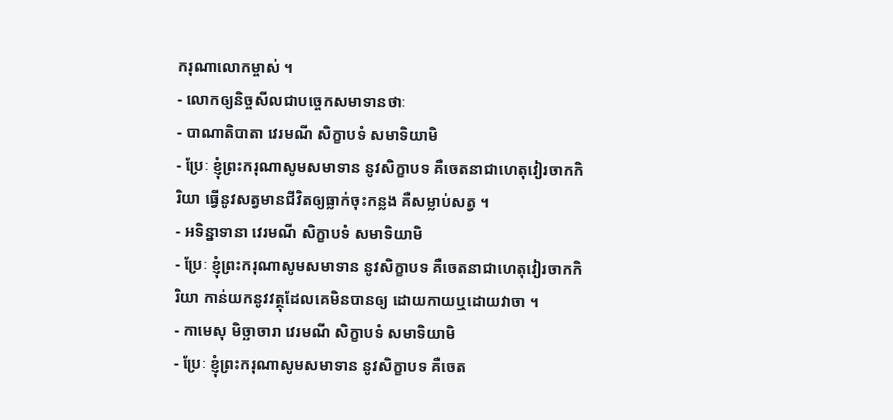ករុណាលោកម្ចាស់ ។
- លោកឲ្យនិច្ចសីលជាបច្ចេកសមាទានថាៈ
- បាណាតិបាតា វេរមណី សិក្ខាបទំ សមាទិយាមិ
- ប្រែៈ ខ្ញុំព្រះករុណាសូមសមាទាន នូវសិក្ខាបទ គឺចេតនាជាហេតុវៀរចាកកិរិយា ធ្វើនូវសត្វមានជីវិតឲ្យធ្លាក់ចុះកន្លង គឺសម្លាប់សត្វ ។
- អទិន្នាទានា វេរមណី សិក្ខាបទំ សមាទិយាមិ
- ប្រែៈ ខ្ញុំព្រះករុណាសូមសមាទាន នូវសិក្ខាបទ គឺចេតនាជាហេតុវៀរចាកកិរិយា កាន់យកនូវវត្ថុដែលគេមិនបានឲ្យ ដោយកាយឬដោយវាចា ។
- កាមេសុ មិច្ឆាចារា វេរមណី សិក្ខាបទំ សមាទិយាមិ
- ប្រែៈ ខ្ញុំព្រះករុណាសូមសមាទាន នូវសិក្ខាបទ គឺចេត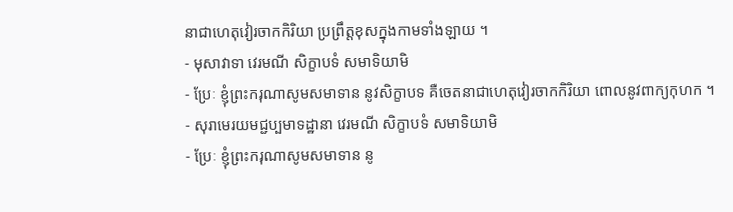នាជាហេតុវៀរចាកកិរិយា ប្រព្រឹត្តខុសក្នុងកាមទាំងឡាយ ។
- មុសាវាទា វេរមណី សិក្ខាបទំ សមាទិយាមិ
- ប្រែៈ ខ្ញុំព្រះករុណាសូមសមាទាន នូវសិក្ខាបទ គឺចេតនាជាហេតុវៀរចាកកិរិយា ពោលនូវពាក្យកុហក ។
- សុរាមេរយមជ្ជប្បមាទដ្ឋានា វេរមណី សិក្ខាបទំ សមាទិយាមិ
- ប្រែៈ ខ្ញុំព្រះករុណាសូមសមាទាន នូ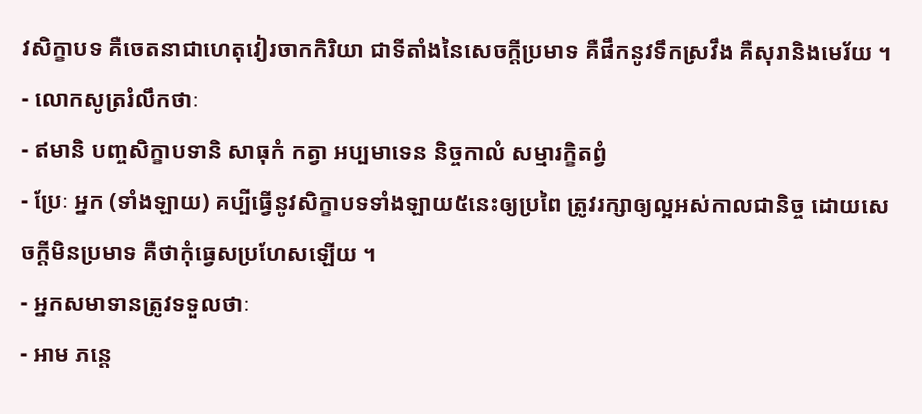វសិក្ខាបទ គឺចេតនាជាហេតុវៀរចាកកិរិយា ជាទីតាំងនៃសេចក្តីប្រមាទ គឺផឹកនូវទឹកស្រវឹង គឺសុរានិងមេរ័យ ។
- លោកសូត្ររំលឹកថាៈ
- ឥមានិ បញ្ចសិក្ខាបទានិ សាធុកំ កត្វា អប្បមាទេន និច្ចកាលំ សម្មារក្ខិតព្វំ
- ប្រែៈ អ្នក (ទាំងឡាយ) គប្បីធ្វើនូវសិក្ខាបទទាំងឡាយ៥នេះឲ្យប្រពៃ ត្រូវរក្សាឲ្យល្អអស់កាលជានិច្ច ដោយសេចក្តីមិនប្រមាទ គឺថាកុំធ្វេសប្រហែសឡើយ ។
- អ្នកសមាទានត្រូវទទួលថាៈ
- អាម ភន្តេ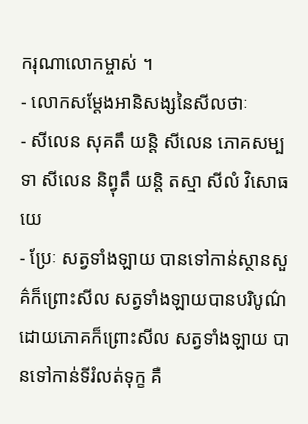ករុណាលោកម្ចាស់ ។
- លោកសម្តែងអានិសង្សនៃសីលថាៈ
- សីលេន សុគតឹ យន្តិ សីលេន ភោគសម្បទា សីលេន និព្វុតឹ យន្តិ តស្មា សីលំ វិសោធយេ
- ប្រែៈ សត្វទាំងឡាយ បានទៅកាន់ស្ថានសួគ៌ក៏ព្រោះសីល សត្វទាំងឡាយបានបរិបូណ៌ដោយភោគក៏ព្រោះសីល សត្វទាំងឡាយ បានទៅកាន់ទីរំលត់ទុក្ខ គឺ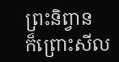ព្រះនិព្វាន
ក៏ព្រោះសីល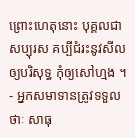ព្រោះហេតុនោះ បុគ្គលជាសប្បុរស គប្បីជំរះនូវសីលឲ្យបរិសុទ្ធ កុំឲ្យសៅហ្មង ។
- អ្នកសមាទានត្រូវទទួលថាៈ សាធុ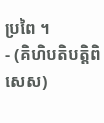ប្រពៃ ។
- (គិហិបតិបត្តិពិសេស)